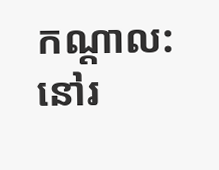កណ្តាល: នៅរ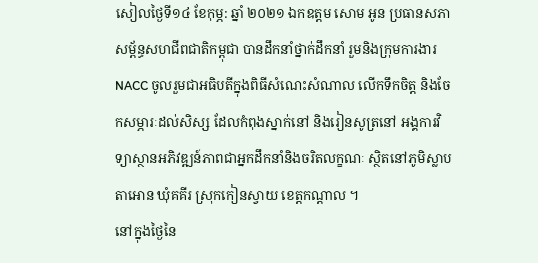សៀលថ្ងៃទី១៤ ខែកុម្ភ: ឆ្នាំ ២០២១ ឯកឧត្តម សោម អូន ប្រធានសភាសម្ព័ន្ធសហជីពជាតិកម្ពុជា បានដឹកនាំថ្នាក់ដឹកនាំ រួមនិងក្រុមការងារ NACC ចូលរួមជាអធិបតីក្នុងពិធីសំណេះសំណាល លើកទឹកចិត្ត និងចែកសម្ភារៈដល់សិស្ស ដែលកំពុងស្នាក់នៅ និងរៀនសូត្រនៅ អង្គការវិទ្យាស្ថានអភិវឌ្ឍន៍ភាពជាអ្នកដឹកនាំនិងចរិតលក្ខណៈ ស្ថិតនៅភូមិស្លាបតាអោន ឃុំគគីរ ស្រុកកៀនស្វាយ ខេត្តកណ្ដាល ។
នៅក្នុងថ្ងៃនៃ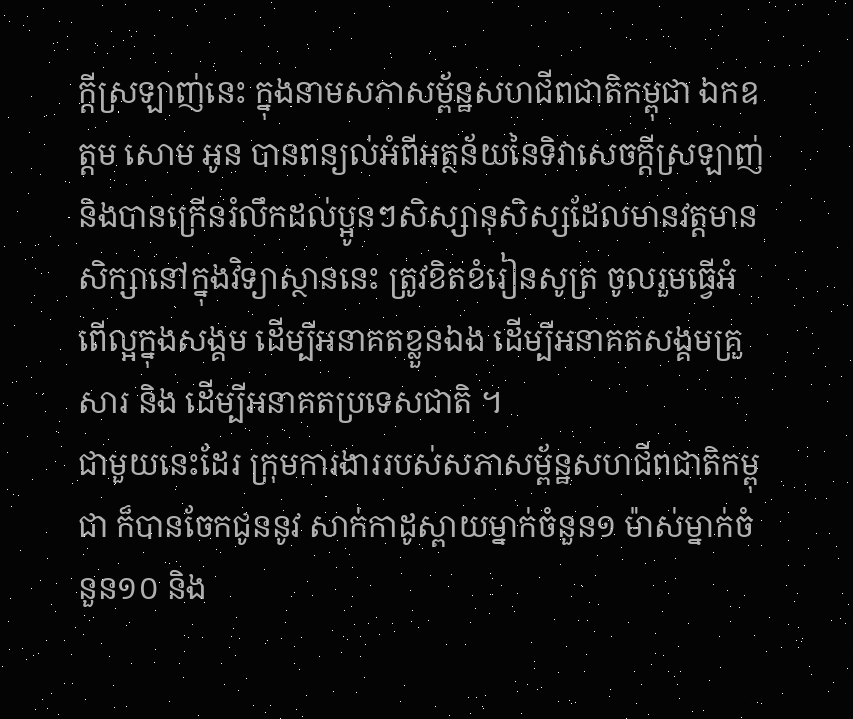ក្តីស្រឡាញ់នេះ ក្នុងនាមសភាសម្ព័ន្ឋសហជីពជាតិកម្ពុជា ឯកឧត្តម សោម អូន បានពន្យល់អំពីអត្ថន័យនៃទិវាសេចក្តីស្រឡាញ់ និងបានក្រើនរំលឹកដល់ប្អូនៗសិស្សានុសិស្សដែលមានវត្តមានសិក្សានៅក្នុងវិទ្យាស្ថាននេះ ត្រូវខិតខំរៀនសូត្រ ចូលរួមធ្វើអំពើល្អក្នុងសង្គម ដើម្បីអនាគតខ្លួនឯង ដើម្បីអនាគតសង្គមគ្រួសារ និង ដើម្បីអនាគតប្រទេសជាតិ ។
ជាមួយនេះដែរ ក្រុមការងាររបស់សភាសម្ព័ន្ឋសហជីពជាតិកម្ពុជា ក៏បានចែកជូននូវ សាក់កាដូស្ពាយម្នាក់ចំនួន១ ម៉ាស់ម្នាក់ចំនួន១០ និង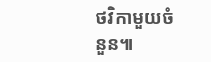ថវិកាមួយចំនួន៕